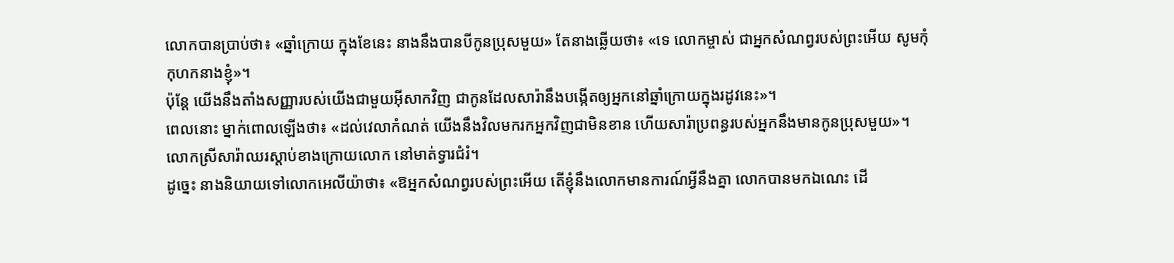លោកបានប្រាប់ថា៖ «ឆ្នាំក្រោយ ក្នុងខែនេះ នាងនឹងបានបីកូនប្រុសមួយ» តែនាងឆ្លើយថា៖ «ទេ លោកម្ចាស់ ជាអ្នកសំណព្វរបស់ព្រះអើយ សូមកុំកុហកនាងខ្ញុំ»។
ប៉ុន្ដែ យើងនឹងតាំងសញ្ញារបស់យើងជាមួយអ៊ីសាកវិញ ជាកូនដែលសារ៉ានឹងបង្កើតឲ្យអ្នកនៅឆ្នាំក្រោយក្នុងរដូវនេះ»។
ពេលនោះ ម្នាក់ពោលឡើងថា៖ «ដល់វេលាកំណត់ យើងនឹងវិលមករកអ្នកវិញជាមិនខាន ហើយសារ៉ាប្រពន្ធរបស់អ្នកនឹងមានកូនប្រុសមួយ»។ លោកស្រីសារ៉ាឈរស្ដាប់ខាងក្រោយលោក នៅមាត់ទ្វារជំរំ។
ដូច្នេះ នាងនិយាយទៅលោកអេលីយ៉ាថា៖ «ឱអ្នកសំណព្វរបស់ព្រះអើយ តើខ្ញុំនឹងលោកមានការណ៍អ្វីនឹងគ្នា លោកបានមកឯណេះ ដើ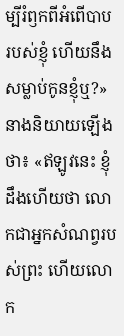ម្បីរំឭកពីអំពើបាបរបស់ខ្ញុំ ហើយនឹងសម្លាប់កូនខ្ញុំឬ?»
នាងនិយាយឡើងថា៖ «ឥឡូវនេះ ខ្ញុំដឹងហើយថា លោកជាអ្នកសំណព្វរបស់ព្រះ ហើយលោក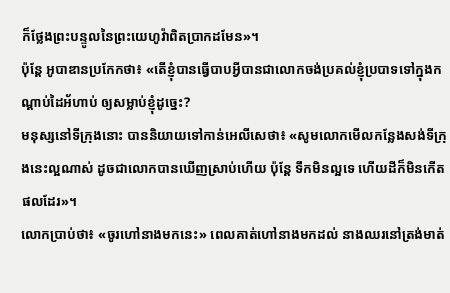ក៏ថ្លែងព្រះបន្ទូលនៃព្រះយេហូវ៉ាពិតប្រាកដមែន»។
ប៉ុន្តែ អូបាឌានប្រកែកថា៖ «តើខ្ញុំបានធ្វើបាបអ្វីបានជាលោកចង់ប្រគល់ខ្ញុំប្របាទទៅក្នុងកណ្ដាប់ដៃអ័ហាប់ ឲ្យសម្លាប់ខ្ញុំដូច្នេះ?
មនុស្សនៅទីក្រុងនោះ បាននិយាយទៅកាន់អេលីសេថា៖ «សូមលោកមើលកន្លែងសង់ទីក្រុងនេះល្អណាស់ ដូចជាលោកបានឃើញស្រាប់ហើយ ប៉ុន្តែ ទឹកមិនល្អទេ ហើយដីក៏មិនកើតផលដែរ»។
លោកប្រាប់ថា៖ «ចូរហៅនាងមកនេះ» ពេលគាត់ហៅនាងមកដល់ នាងឈរនៅត្រង់មាត់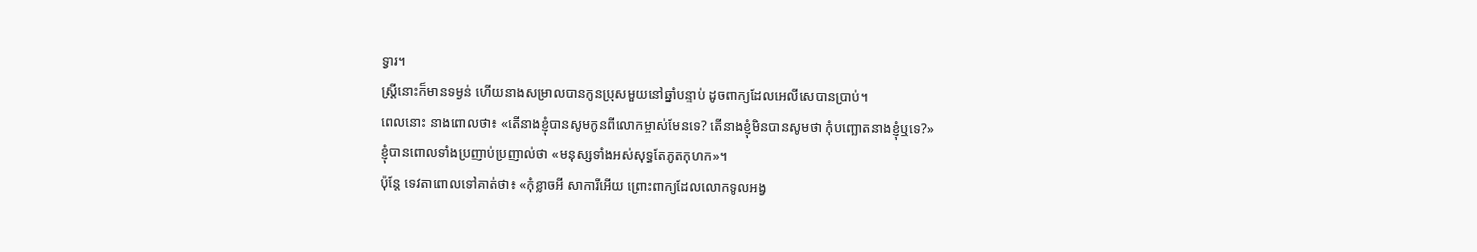ទ្វារ។
ស្ត្រីនោះក៏មានទម្ងន់ ហើយនាងសម្រាលបានកូនប្រុសមួយនៅឆ្នាំបន្ទាប់ ដូចពាក្យដែលអេលីសេបានប្រាប់។
ពេលនោះ នាងពោលថា៖ «តើនាងខ្ញុំបានសូមកូនពីលោកម្ចាស់មែនទេ? តើនាងខ្ញុំមិនបានសូមថា កុំបញ្ឆោតនាងខ្ញុំឬទេ?»
ខ្ញុំបានពោលទាំងប្រញាប់ប្រញាល់ថា «មនុស្សទាំងអស់សុទ្ធតែភូតកុហក»។
ប៉ុន្តែ ទេវតាពោលទៅគាត់ថា៖ «កុំខ្លាចអី សាការីអើយ ព្រោះពាក្យដែលលោកទូលអង្វ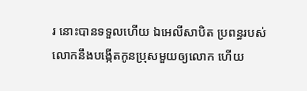រ នោះបានទទួលហើយ ឯអេលីសាបិត ប្រពន្ធរបស់លោកនឹងបង្កើតកូនប្រុសមួយឲ្យលោក ហើយ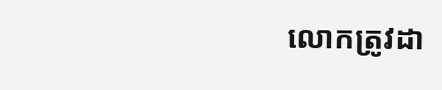លោកត្រូវដា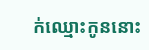ក់ឈ្មោះកូននោះ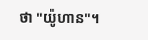ថា "យ៉ូហាន"។